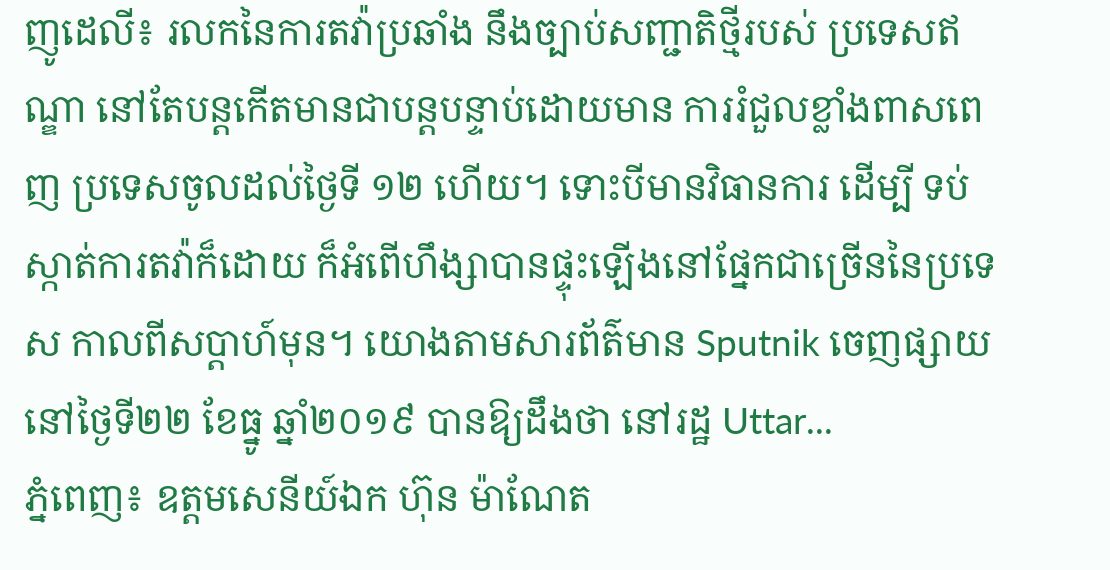ញូដេលី៖ រលកនៃការតវ៉ាប្រឆាំង នឹងច្បាប់សញ្ជាតិថ្មីរបស់ ប្រទេសឥណ្ឌា នៅតែបន្តកើតមានជាបន្តបន្ទាប់ដោយមាន ការរំជួលខ្លាំងពាសពេញ ប្រទេសចូលដល់ថ្ងៃទី ១២ ហើយ។ ទោះបីមានវិធានការ ដើម្បី ទប់ស្កាត់ការតវ៉ាក៏ដោយ ក៏អំពើហឹង្សាបានផ្ទុះឡើងនៅផ្នែកជាច្រើននៃប្រទេស កាលពីសប្តាហ៍មុន។ យោងតាមសារព័ត៌មាន Sputnik ចេញផ្សាយនៅថ្ងៃទី២២ ខែធ្នូ ឆ្នាំ២០១៩ បានឱ្យដឹងថា នៅរដ្ឋ Uttar...
ភ្នំពេញ៖ ឧត្តមសេនីយ៍ឯក ហ៊ុន ម៉ាណែត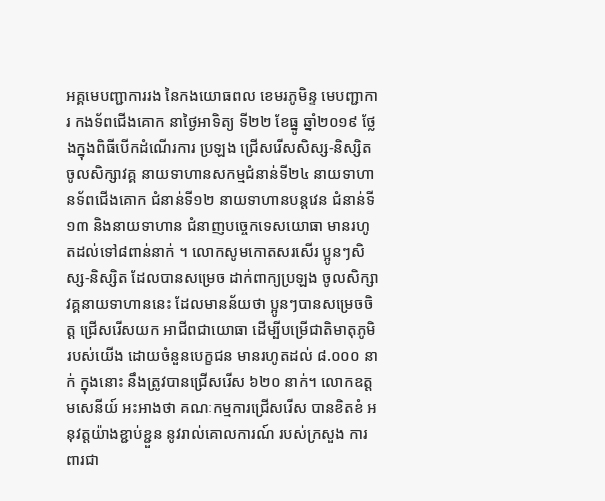អគ្គមេបញ្ជាការរង នៃកងយោធពល ខេមរភូមិន្ទ មេបញ្ជាការ កងទ័ពជើងគោក នាថ្ងៃអាទិត្យ ទី២២ ខែធ្នូ ឆ្នាំ២០១៩ ថ្លែងក្នុងពិធីបើកដំណើរការ ប្រឡង ជ្រើសរើសសិស្ស-និស្សិត ចូលសិក្សាវគ្គ នាយទាហានសកម្មជំនាន់ទី២៤ នាយទាហានទ័ពជើងគោក ជំនាន់ទី១២ នាយទាហានបន្តវេន ជំនាន់ទី១៣ និងនាយទាហាន ជំនាញបច្ចេកទេសយោធា មានរហូតដល់ទៅ៨ពាន់នាក់ ។ លោកសូមកោតសរសើរ ប្អូនៗសិស្ស-និស្សិត ដែលបានសម្រេច ដាក់ពាក្យប្រឡង ចូលសិក្សាវគ្គនាយទាហាននេះ ដែលមានន័យថា ប្អូនៗបានសម្រេចចិត្ត ជ្រើសរើសយក អាជីពជាយោធា ដើម្បីបម្រើជាតិមាតុភូមិរបស់យើង ដោយចំនួនបេក្ខជន មានរហូតដល់ ៨.០០០ នាក់ ក្នុងនោះ នឹងត្រូវបានជ្រើសរើស ៦២០ នាក់។ លោកឧត្តមសេនីយ៍ អះអាងថា គណៈកម្មការជ្រើសរើស បានខិតខំ អនុវត្តយ៉ាងខ្ជាប់ខ្ជួន នូវរាល់គោលការណ៍ របស់ក្រសួង ការពារជា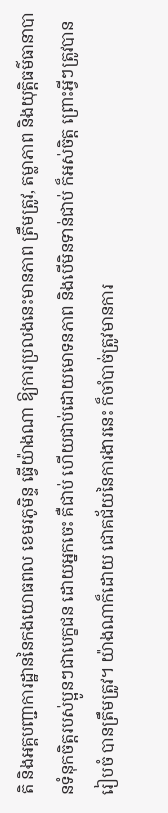តិ និងអគ្គបញ្ជាការដ្ឋាននៃកងយោធពល ខេមរភូមិន្ទ ធ្វើយ៉ាងណា ឱ្យការប្រលងនេះមានភាព ត្រឹមត្រូវ, តម្លាភាព និងយុត្តិធម៌ធានាបានទំនុកចិត្តរបស់ប្អូនៗជាបេក្ខជន ដោយអ្នកចេះ គឺជាប់ ហើយជាប់ដោយមោទនភាព និងបើមិនទាន់ជាប់ ក៏អស់ចិត្ត ព្រោះអ្វីៗត្រូវបានរៀបចំ បានត្រឹមត្រូវ។ យ៉ាងណាក៏ដោយ ជោគជ័យនៃការងារនេះ ក៏ចាំបាច់ត្រូវមានការ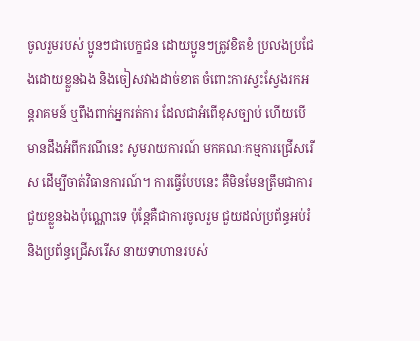ចូលរួមរបស់ ប្អូនៗជាបេក្ខជន ដោយប្អូនៗត្រូវខិតខំ ប្រលងប្រជែងដោយខ្លួនឯង និងចៀសវាងដាច់ខាត ចំពោះការស្វះស្វែងរកអន្តរាគមន៍ ឬពឹងពាក់អ្នករត់ការ ដែលជាអំពើខុសច្បាប់ ហើយបើមានដឹងអំពីករណីនេះ សូមរាយការណ៍ មកគណៈកម្មការជ្រើសរើស ដើម្បីចាត់វិធានការណ៍។ ការធ្វើបែបនេះ គឺមិនមែនត្រឹមជាការជួយខ្លួនឯងប៉ុណ្ណោះទេ ប៉ុន្តែគឺជាការចូលរួម ជួយដល់ប្រព័ន្ធអប់រំ និងប្រព័ន្ធជ្រើសរើស នាយទាហានរបស់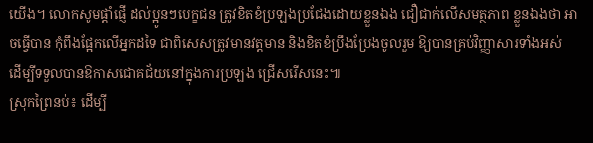យើង។ លោកសូមផ្តាំផ្ញើ ដល់ប្អូនៗបេក្ខជន ត្រូវខិតខំប្រឡងប្រជែងដោយខ្លួនឯង ជឿជាក់លើសមត្ថភាព ខ្លួនឯងថា អាចធ្វើបាន កុំពឹងផ្អែកលើអ្នកដទៃ ជាពិសេសត្រូវមានវត្តមាន និងខិតខំប្រឹងប្រែងចូលរួម ឱ្យបានគ្រប់វិញ្ញាសារទាំងអស់ ដើម្បីទទួលបានឱកាសជោគជ័យនៅក្នុងការប្រឡង ជ្រើសរើសនេះ៕
ស្រុកព្រៃនប់៖ ដើម្បី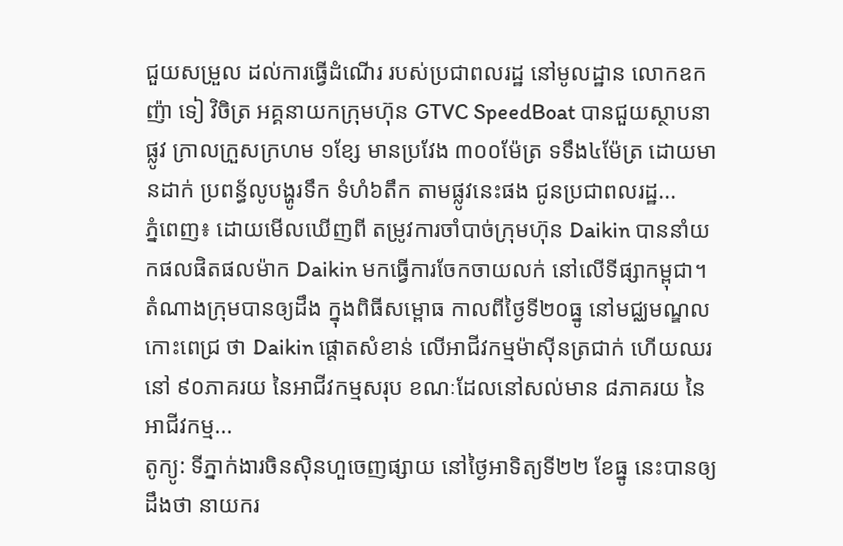ជួយសម្រួល ដល់ការធ្វើដំណើរ របស់ប្រជាពលរដ្ឋ នៅមូលដ្ឋាន លោកឧកញ៉ា ទៀ វិចិត្រ អគ្គនាយកក្រុមហ៊ុន GTVC SpeedBoat បានជួយស្ថាបនាផ្លូវ ក្រាលក្រួសក្រហម ១ខ្សែ មានប្រវែង ៣០០ម៉ែត្រ ទទឹង៤ម៉ែត្រ ដោយមានដាក់ ប្រពន្ធ័លូបង្ហូរទឹក ទំហំ៦តឹក តាមផ្លូវនេះផង ជូនប្រជាពលរដ្ឋ...
ភ្នំពេញ៖ ដោយមើលឃើញពី តម្រូវការចាំបាច់ក្រុមហ៊ុន Daikin បាននាំយកផលផិតផលម៉ាក Daikin មកធ្វើការចែកចាយលក់ នៅលើទីផ្សាកម្ពុជា។ តំណាងក្រុមបានឲ្យដឹង ក្នុងពិធីសម្ពោធ កាលពីថ្ងៃទី២០ធ្នូ នៅមជ្ឈមណ្ឌលកោះពេជ្រ ថា Daikin ផ្តោតសំខាន់ លើអាជីវកម្មម៉ាស៊ីនត្រជាក់ ហើយឈរនៅ ៩០ភាគរយ នៃអាជីវកម្មសរុប ខណៈដែលនៅសល់មាន ៨ភាគរយ នៃអាជីវកម្ម...
តូក្យូ: ទីភ្នាក់ងារចិនស៊ិនហួចេញផ្សាយ នៅថ្ងៃអាទិត្យទី២២ ខែធ្នូ នេះបានឲ្យដឹងថា នាយករ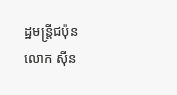ដ្ឋមន្រ្តីជប៉ុន លោក ស៊ីន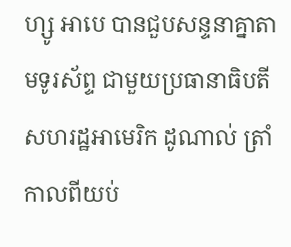ហ្សូ អាបេ បានជួបសន្ទនាគ្នាតាមទូរស័ព្ទ ជាមួយប្រធានាធិបតី សហរដ្ឋអាមេរិក ដូណាល់ ត្រាំ កាលពីយប់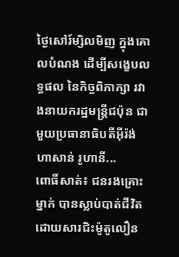ថ្ងៃសៅរ៍ម្សិលមិញ ក្នុងគោលបំណង ដើម្បីសង្ខេបលទ្ធផល នៃកិច្ចពិភាក្សា រវាងនាយករដ្ឋមន្រ្តីជប៉ុន ជាមួយប្រធានាធិបតីអ៊ីរ៉ង់ ហាសាន់ រូហានី...
ពោធិ៍សាត់៖ ជនរងគ្រោះម្នាក់ បានស្លាប់បាត់ជីវិត ដោយសារជិះម៉ូតូលឿន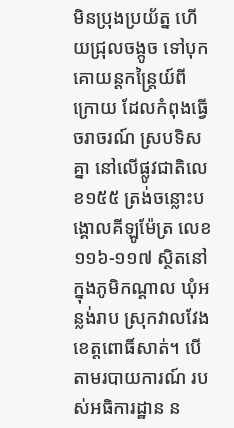មិនប្រុងប្រយ័ត្ន ហើយជ្រុលចង្កូច ទៅបុកគោយន្តកន្ត្រៃយ៍ពីក្រោយ ដែលកំពុងធ្វើចរាចរណ៍ ស្របទិសគ្នា នៅលើផ្លូវជាតិលេខ១៥៥ ត្រង់ចន្លោះបង្គោលគីឡូម៉ែត្រ លេខ១១៦-១១៧ ស្ថិតនៅក្នុងភូមិកណ្តាល ឃុំអន្លង់រាប ស្រុកវាលវែង ខេត្តពោធិ៍សាត់។ បើតាមរបាយការណ៍ របស់អធិការដ្ឋាន ន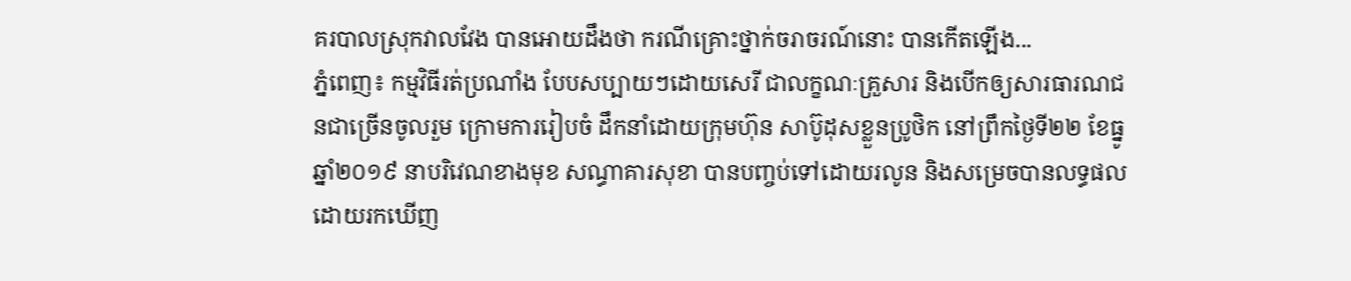គរបាលស្រុកវាលវែង បានអោយដឹងថា ករណីគ្រោះថ្នាក់ចរាចរណ៍នោះ បានកើតឡើង...
ភ្នំពេញ៖ កម្មវិធីរត់ប្រណាំង បែបសប្បាយៗដោយសេរី ជាលក្ខណៈគ្រួសារ និងបើកឲ្យសារធារណជនជាច្រើនចូលរួម ក្រោមការរៀបចំ ដឹកនាំដោយក្រុមហ៊ុន សាប៊ូដុសខ្លួនប្រូថិក នៅព្រឹកថ្ងៃទី២២ ខែធ្នូ ឆ្នាំ២០១៩ នាបរិវេណខាងមុខ សណ្ធាគារសុខា បានបញ្ចប់ទៅដោយរលូន និងសម្រេចបានលទ្ធផល ដោយរកឃើញ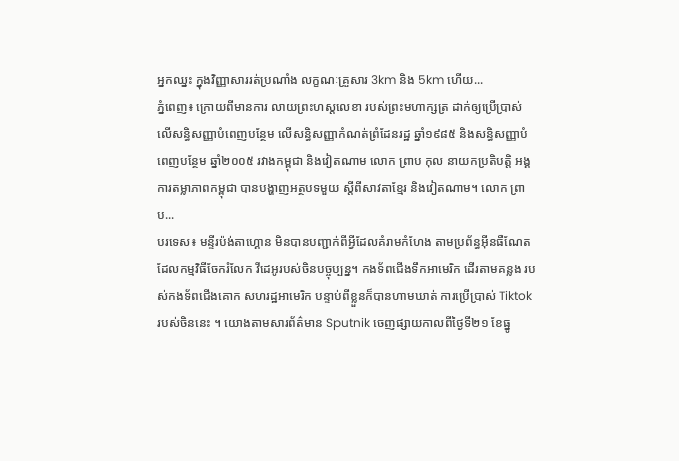អ្នកឈ្នះ ក្នុងវិញ្ញាសាររត់ប្រណាំង លក្ខណៈគ្រួសារ 3km និង 5km ហើយ...
ភ្នំពេញ៖ ក្រោយពីមានការ លាយព្រះហស្តលេខា របស់ព្រះមហាក្សត្រ ដាក់ឲ្យប្រើប្រាស់ លើសន្ធិសញ្ញាបំពេញបន្ថែម លើសន្ធិសញ្ញាកំណត់ព្រំដែនរដ្ឋ ឆ្នាំ១៩៨៥ និងសន្ធិសញ្ញាបំពេញបន្ថែម ឆ្នាំ២០០៥ រវាងកម្ពុជា និងវៀតណាម លោក ព្រាប កុល នាយកប្រតិបត្តិ អង្គការតម្លាភាពកម្ពុជា បានបង្ហាញអត្ថបទមួយ ស្តីពីសាវតាខ្មែរ និងវៀតណាម។ លោក ព្រាប...
បរទេស៖ មន្ទីរប៉ង់តាហ្គោន មិនបានបញ្ជាក់ពីអ្វីដែលគំរាមកំហែង តាមប្រព័ន្ធអ៊ីនធឺណែត ដែលកម្មវិធីចែករំលែក វីដេអូរបស់ចិនបច្ចុប្បន្ន។ កងទ័ពជើងទឹកអាមេរិក ដើរតាមគន្លង របស់កងទ័ពជើងគោក សហរដ្ឋអាមេរិក បន្ទាប់ពីខ្លួនក៏បានហាមឃាត់ ការប្រើប្រាស់ Tiktok របស់ចិននេះ ។ យោងតាមសារព័ត៌មាន Sputnik ចេញផ្សាយកាលពីថ្ងៃទី២១ ខែធ្នូ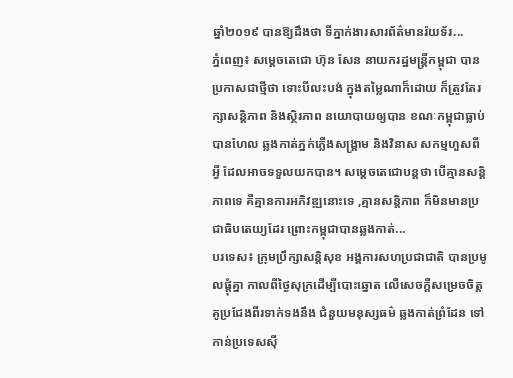ឆ្នាំ២០១៩ បានឱ្យដឹងថា ទីភ្នាក់ងារសារព័ត៌មានរ៉យទ័រ...
ភ្នំពេញ៖ សម្ដេចតេជោ ហ៊ុន សែន នាយករដ្ឋមន្រ្តីកម្ពុជា បានប្រកាសជាថ្មីថា ទោះបីលះបង់ ក្នុងតម្លៃណាក៏ដោយ ក៏ត្រូវតែរក្សាសន្តិភាព និងស្ថិរភាព នយោបាយឲ្យបាន ខណៈកម្ពុជាធ្លាប់បានហែល ឆ្លងកាត់ភ្នក់ភ្លើងសង្រ្គាម និងវិនាស សកម្មហួសពីអ្វី ដែលអាចទទួលយកបាន។ សម្តេចតេជោបន្តថា បើគ្មានសន្តិភាពទេ គឺគ្មានការអភិវឌ្ឍនោះទេ ,គ្មានសន្តិភាព ក៏មិនមានប្រជាធិបតេយ្យដែរ ព្រោះកម្ពុជាបានឆ្លងកាត់...
បរទេស៖ ក្រុមប្រឹក្សាសន្តិសុខ អង្គការសហប្រជាជាតិ បានប្រមូលផ្តុំគ្នា កាលពីថ្ងៃសុក្រដើម្បីបោះឆ្នោត លើសេចក្តីសម្រេចចិត្ត គូប្រជែងពីរទាក់ទងនឹង ជំនួយមនុស្សធម៌ ឆ្លងកាត់ព្រំដែន ទៅកាន់ប្រទេសស៊ី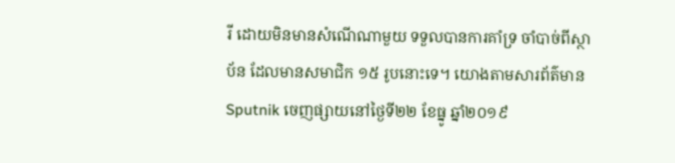រី ដោយមិនមានសំណើណាមួយ ទទួលបានការគាំទ្រ ចាំបាច់ពីស្ថាប័ន ដែលមានសមាជិក ១៥ រូបនោះទេ។ យោងតាមសារព័ត៌មាន Sputnik ចេញផ្សាយនៅថ្ងៃទី២២ ខែធ្នូ ឆ្នាំ២០១៩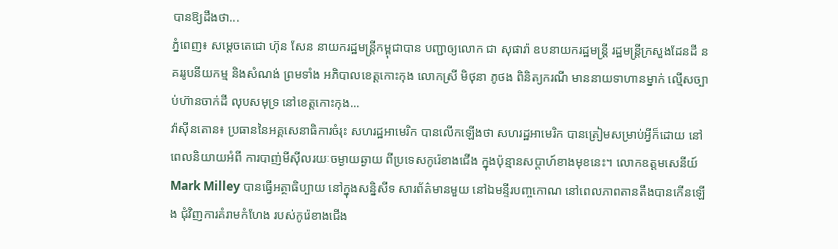បានឱ្យដឹងថា...
ភ្នំពេញ៖ សម្តេចតេជោ ហ៊ុន សែន នាយករដ្ឋមន្រ្តីកម្ពុជាបាន បញ្ជាឲ្យលោក ជា សុផារ៉ា ឧបនាយករដ្ឋមន្រ្តី រដ្ឋមន្រ្តីក្រសួងដែនដី នគររូបនីយកម្ម និងសំណង់ ព្រមទាំង អភិបាលខេត្តកោះកុង លោកស្រី មិថុនា ភូថង ពិនិត្យករណី មាននាយទាហានម្នាក់ ល្មើសច្បាប់ហ៊ានចាក់ដី លុបសមុទ្រ នៅខេត្តកោះកុង...
វ៉ាស៊ីនតោន៖ ប្រធាននៃអគ្គសេនាធិការចំរុះ សហរដ្ឋអាមេរិក បានលើកឡើងថា សហរដ្ឋអាមេរិក បានត្រៀមសម្រាប់អ្វីក៏ដោយ នៅពេលនិយាយអំពី ការបាញ់មីស៊ីលរយៈចម្ងាយឆ្ងាយ ពីប្រទេសកូរ៉េខាងជើង ក្នុងប៉ុន្មានសប្តាហ៍ខាងមុខនេះ។ លោកឧត្តមសេនីយ៍ Mark Milley បានធ្វើអត្ថាធិប្បាយ នៅក្នុងសន្និសីទ សារព័ត៌មានមួយ នៅឯមន្ទីរបញ្ចកោណ នៅពេលភាពតានតឹងបានកើនឡើង ជុំវិញការគំរាមកំហែង របស់កូរ៉េខាងជើង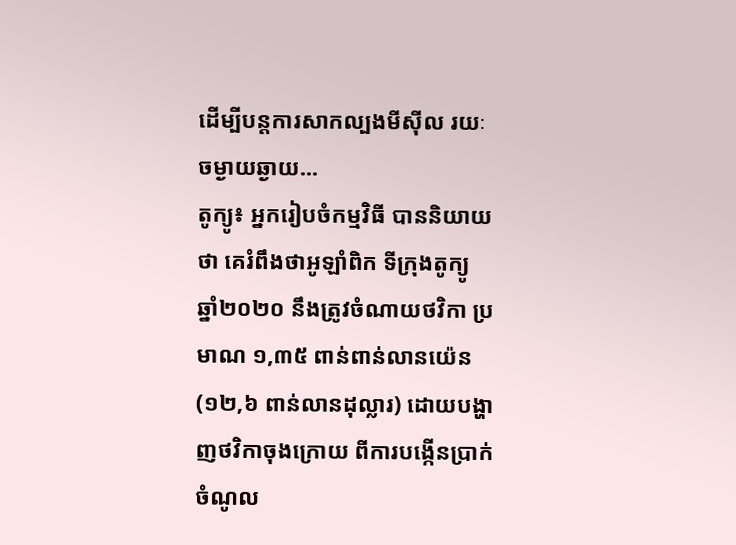ដើម្បីបន្តការសាកល្បងមីស៊ីល រយៈចម្ងាយឆ្ងាយ...
តូក្យូ៖ អ្នករៀបចំកម្មវិធី បាននិយាយថា គេរំពឹងថាអូឡាំពិក ទីក្រុងតូក្យូ ឆ្នាំ២០២០ នឹងត្រូវចំណាយថវិកា ប្រមាណ ១,៣៥ ពាន់ពាន់លានយ៉េន (១២,៦ ពាន់លានដុល្លារ) ដោយបង្ហាញថវិកាចុងក្រោយ ពីការបង្កើនប្រាក់ចំណូល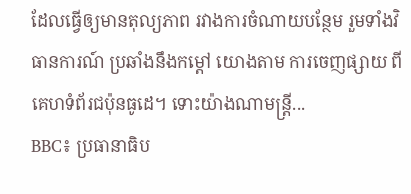ដែលធ្វើឲ្យមានតុល្យភាព រវាងការចំណាយបន្ថែម រួមទាំងវិធានការណ៍ ប្រឆាំងនឹងកម្តៅ យោងតាម ការចេញផ្សាយ ពីគេហទំព័រជប៉ុនធូដេ។ ទោះយ៉ាងណាមន្រ្តី...
BBC៖ ប្រធានាធិប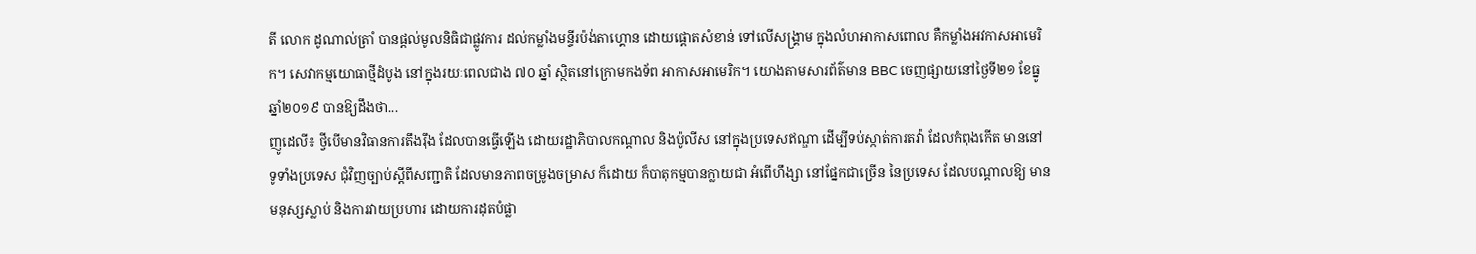តី លោក ដូណាល់ត្រាំ បានផ្តល់មូលនិធិជាផ្លូវការ ដល់កម្លាំងមន្ទីរប៉ង់តាហ្គោន ដោយផ្តោតសំខាន់ ទៅលើសង្គ្រាម ក្នុងលំហអាកាសពោល គឺកម្លាំងអវកាសអាមេរិក។ សេវាកម្មយោធាថ្មីដំបូង នៅក្នុងរយៈពេលជាង ៧០ ឆ្នាំ ស្ថិតនៅក្រោមកងទ័ព អាកាសអាមេរិក។ យោងតាមសារព័ត៌មាន BBC ចេញផ្សាយនៅថ្ងៃទី២១ ខែធ្នូ ឆ្នាំ២០១៩ បានឱ្យដឹងថា...
ញូដេលី៖ ថ្វីបើមានវិធានការតឹងរ៉ឹង ដែលបានធ្វើឡើង ដោយរដ្ឋាភិបាលកណ្តាល និងប៉ូលីស នៅក្នុងប្រទេសឥណ្ឌា ដើម្បីទប់ស្កាត់ការតវ៉ា ដែលកំពុងកើត មាននៅទូទាំងប្រទេស ជុំវិញច្បាប់ស្តីពីសញ្ជាតិ ដែលមានភាពចម្រូងចម្រាស ក៏ដោយ ក៏បាតុកម្មបានក្លាយជា អំពើហឹង្សា នៅផ្នែកជាច្រើន នៃប្រទេស ដែលបណ្តាលឱ្យ មានមនុស្សស្លាប់ និងការវាយប្រហារ ដោយការដុតបំផ្លា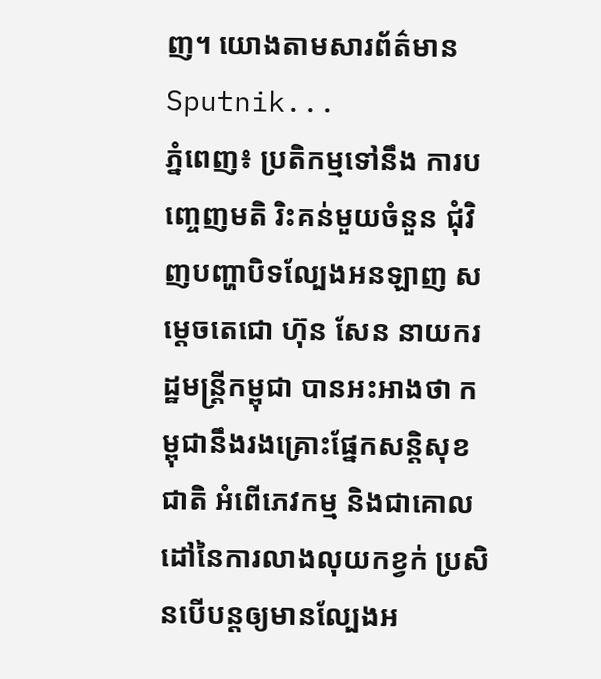ញ។ យោងតាមសារព័ត៌មាន Sputnik...
ភ្នំពេញ៖ ប្រតិកម្មទៅនឹង ការបញ្ចេញមតិ រិះគន់មួយចំនួន ជុំវិញបញ្ហាបិទល្បែងអនឡាញ សម្ដេចតេជោ ហ៊ុន សែន នាយករដ្ឋមន្រ្តីកម្ពុជា បានអះអាងថា កម្ពុជានឹងរងគ្រោះផ្នែកសន្តិសុខជាតិ អំពើភេវកម្ម និងជាគោលដៅនៃការលាងលុយកខ្វក់ ប្រសិនបើបន្តឲ្យមានល្បែងអ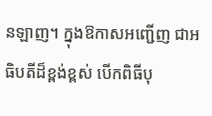នឡាញ។ ក្នុងឱកាសអញ្ជើញ ជាអធិបតីដ៏ខ្ពង់ខ្ពស់ បើកពិធីបុ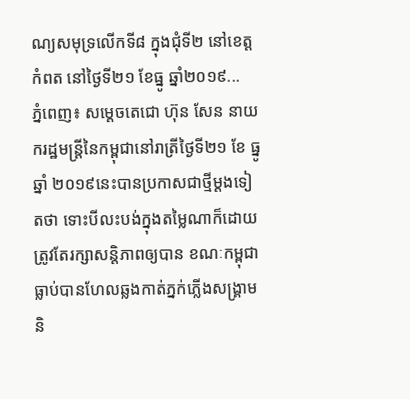ណ្យសមុទ្រលើកទី៨ ក្នុងជុំទី២ នៅខេត្តកំពត នៅថ្ងៃទី២១ ខែធ្នូ ឆ្នាំ២០១៩...
ភ្នំពេញ៖ សម្ដេចតេជោ ហ៊ុន សែន នាយករដ្ឋមន្រ្តីនៃកម្ពុជានៅរាត្រីថ្ងៃទី២១ ខែ ធ្នូ ឆ្នាំ ២០១៩នេះបានប្រកាសជាថ្មីម្ដងទៀតថា ទោះបីលះបង់ក្នុងតម្លៃណាក៏ដោយ ត្រូវតែរក្សាសន្តិភាពឲ្យបាន ខណៈកម្ពុជាធ្លាប់បានហែលឆ្លងកាត់ភ្នក់ភ្លើងសង្រ្គាម និ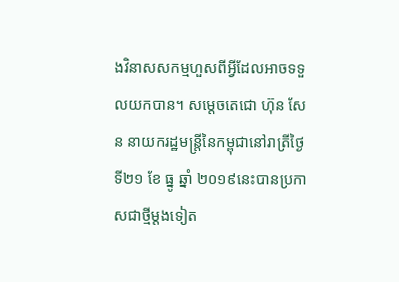ងវិនាសសកម្មហួសពីអ្វីដែលអាចទទួលយកបាន។ សម្ដេចតេជោ ហ៊ុន សែន នាយករដ្ឋមន្រ្តីនៃកម្ពុជានៅរាត្រីថ្ងៃទី២១ ខែ ធ្នូ ឆ្នាំ ២០១៩នេះបានប្រកាសជាថ្មីម្ដងទៀត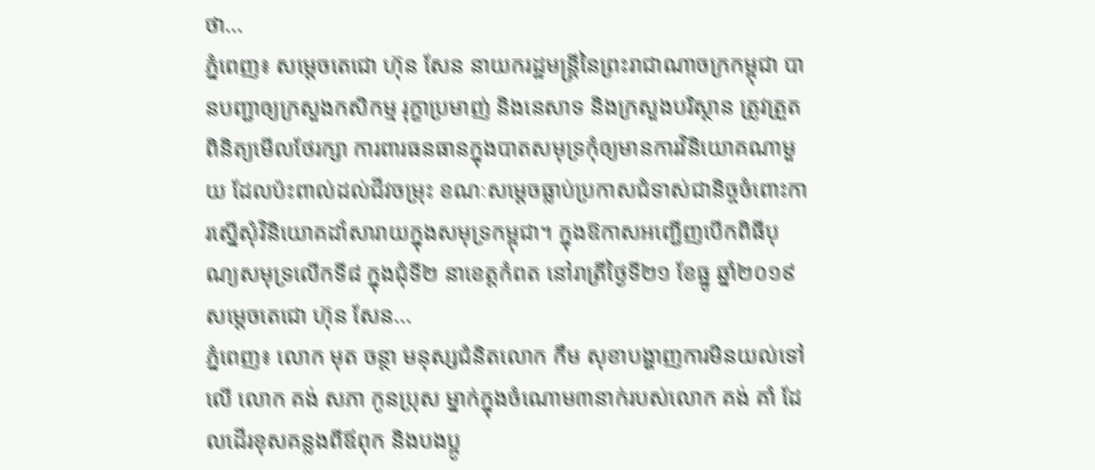ថា...
ភ្នំពេញ៖ សម្តេចតេជោ ហ៊ុន សែន នាយករដ្ឋមន្ត្រីនៃព្រះរាជាណាចក្រកម្ពុជា បានបញ្ជាឲ្យក្រសួងកសិកម្ម រុក្ខាប្រមាញ់ និងនេសាទ និងក្រសួងបរិស្ថាន ត្រូវត្រួតពិនិត្យមើលថែរក្សា ការពារធនធានក្នុងបាតសមុទ្រកុំឲ្យមានការវិនិយោគណាមួយ ដែលប៉ះពាល់ដល់ជីវចម្រុះ ខណៈសម្ដេចធ្លាប់ប្រកាសជំទាស់ជានិច្ចចំពោះការស្នើសុំវិនិយោគដាំសារាយក្នុងសមុទ្រកម្ពុជា។ ក្នុងឱកាសអញ្ជើញបើកពិធីបុណ្យសមុទ្រលើកទី៨ ក្នុងជុំទី២ នាខេត្តកំពត នៅរាត្រីថ្ងៃទី២១ ខែធ្នូ ឆ្នាំ២០១៩ សម្តេចតេជោ ហ៊ុន សែន...
ភ្នំពេញ៖ លោក មុត ចន្ថា មនុស្សជំនិតលោក កឹម សុខាបង្ហាញការមិនយល់ទៅលើ លោក គង់ សភា កូនប្រុស ម្នាក់ក្នុងចំណោម៣នាក់របស់លោក គង់ គាំ ដែលដើរខុសគន្លងពីឪពុក និងបងប្អូ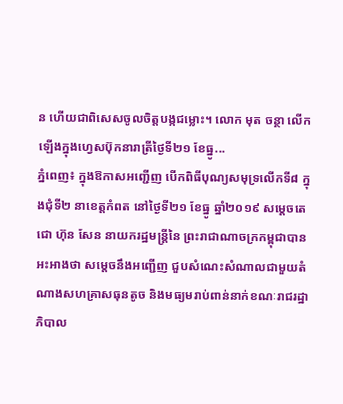ន ហើយជាពិសេសចូលចិត្តបង្កជម្លោះ។ លោក មុត ចន្ថា លើកឡើងក្នុងហ្វេសប៊ុកនារាត្រីថ្ងៃទី២១ ខែធ្នូ...
ភ្នំពេញ៖ ក្នុងឱកាសអញ្ជើញ បើកពិធីបុណ្យសមុទ្រលើកទី៨ ក្នុងជុំទី២ នាខេត្តកំពត នៅថ្ងៃទី២១ ខែធ្នូ ឆ្នាំ២០១៩ សម្តេចតេជោ ហ៊ុន សែន នាយករដ្ឋមន្ត្រីនៃ ព្រះរាជាណាចក្រកម្ពុជាបានអះអាងថា សម្ដេចនឹងអញ្ជើញ ជួបសំណេះសំណាលជាមួយតំណាងសហគ្រាសធុនតូច និងមធ្យមរាប់ពាន់នាក់ខណៈរាជរដ្ឋាភិបាល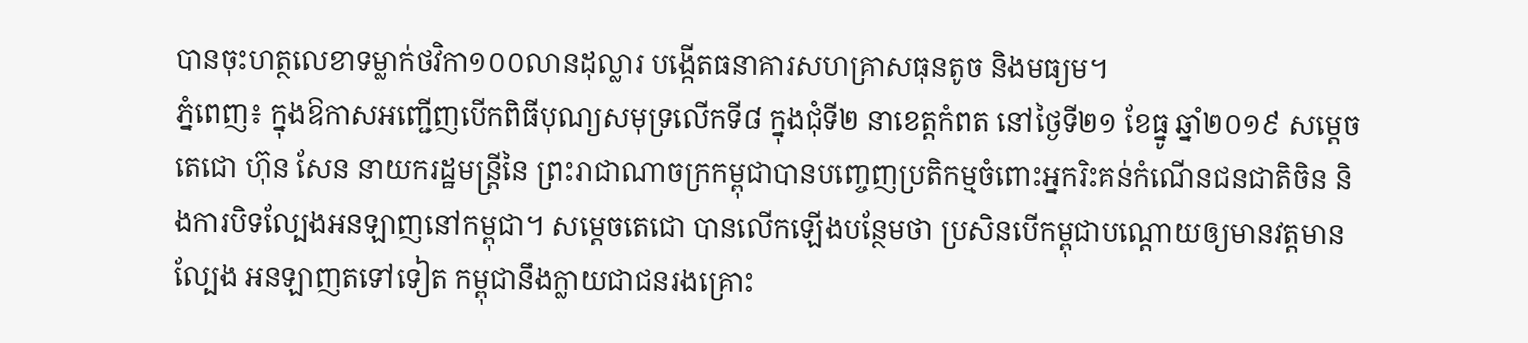បានចុះហត្ថលេខាទម្លាក់ថវិកា១០០លានដុល្លារ បង្កើតធនាគារសហគ្រាសធុនតូច និងមធ្យម។
ភ្នំពេញ៖ ក្នុងឱកាសអញ្ជើញបើកពិធីបុណ្យសមុទ្រលើកទី៨ ក្នុងជុំទី២ នាខេត្តកំពត នៅថ្ងៃទី២១ ខែធ្នូ ឆ្នាំ២០១៩ សម្តេចតេជោ ហ៊ុន សែន នាយករដ្ឋមន្ត្រីនៃ ព្រះរាជាណាចក្រកម្ពុជាបានបញ្ចេញប្រតិកម្មចំពោះអ្នករិះគន់កំណើនជនជាតិចិន និងការបិទល្បែងអនឡាញនៅកម្ពុជា។ សម្ដេចតេជោ បានលើកឡើងបន្ថែមថា ប្រសិនបើកម្ពុជាបណ្ដោយឲ្យមានវត្តមានល្បែង អនឡាញតទៅទៀត កម្ពុជានឹងក្លាយជាជនរងគ្រោះ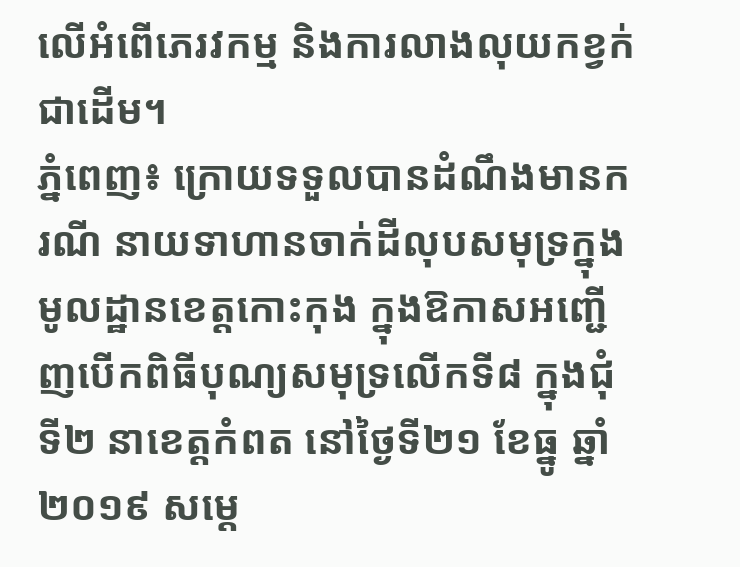លើអំពើភេរវកម្ម និងការលាងលុយកខ្វក់ជាដើម។
ភ្នំពេញ៖ ក្រោយទទួលបានដំណឹងមានករណី នាយទាហានចាក់ដីលុបសមុទ្រក្នុងមូលដ្ឋានខេត្តកោះកុង ក្នុងឱកាសអញ្ជើញបើកពិធីបុណ្យសមុទ្រលើកទី៨ ក្នុងជុំទី២ នាខេត្តកំពត នៅថ្ងៃទី២១ ខែធ្នូ ឆ្នាំ២០១៩ សម្តេ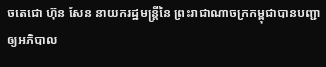ចតេជោ ហ៊ុន សែន នាយករដ្ឋមន្ត្រីនៃ ព្រះរាជាណាចក្រកម្ពុជាបានបញ្ជាឲ្យអភិបាល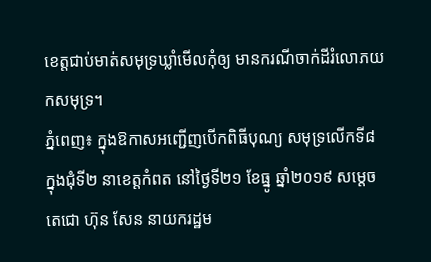ខេត្តជាប់មាត់សមុទ្រឃ្លាំមើលកុំឲ្យ មានករណីចាក់ដីរំលោភយកសមុទ្រ។
ភ្នំពេញ៖ ក្នុងឱកាសអញ្ជើញបើកពិធីបុណ្យ សមុទ្រលើកទី៨ ក្នុងជុំទី២ នាខេត្តកំពត នៅថ្ងៃទី២១ ខែធ្នូ ឆ្នាំ២០១៩ សម្តេចតេជោ ហ៊ុន សែន នាយករដ្ឋម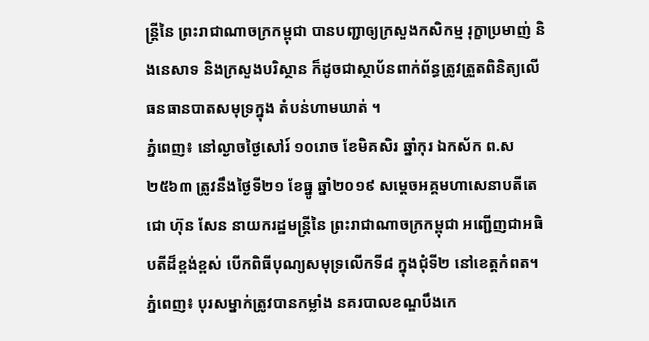ន្ត្រីនៃ ព្រះរាជាណាចក្រកម្ពុជា បានបញ្ជាឲ្យក្រសួងកសិកម្ម រុក្ខាប្រមាញ់ និងនេសាទ និងក្រសួងបរិស្ថាន ក៏ដូចជាស្ថាប័នពាក់ព័ន្ធត្រូវត្រួតពិនិត្យលើធនធានបាតសមុទ្រក្នុង តំបន់ហាមឃាត់ ។
ភ្នំពេញ៖ នៅល្ងាចថ្ងៃសៅរ៍ ១០រោច ខែមិគសិរ ឆ្នាំកុរ ឯកស័ក ព.ស២៥៦៣ ត្រូវនឹងថ្ងៃទី២១ ខែធ្នូ ឆ្នាំ២០១៩ សម្តេចអគ្គមហាសេនាបតីតេជោ ហ៊ុន សែន នាយករដ្ឋមន្ត្រីនៃ ព្រះរាជាណាចក្រកម្ពុជា អញ្ជើញជាអធិបតីដ៏ខ្ពង់ខ្ពស់ បើកពិធីបុណ្យសមុទ្រលើកទី៨ ក្នុងជុំទី២ នៅខេត្តកំពត។
ភ្នំពេញ៖ បុរសម្នាក់ត្រូវបានកម្លាំង នគរបាលខណ្ឌបឹងកេ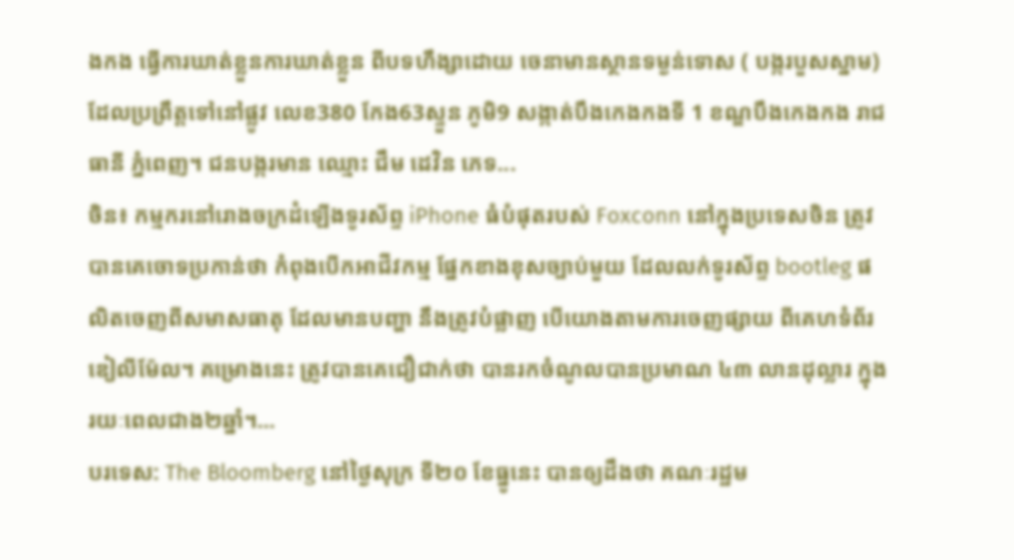ងកង ធ្វេីការឃាត់ខ្លួនការឃាត់ខ្លួន ពីបទហឹង្សាដោយ ចេនាមានស្ថានទម្ងន់ទោស ( បង្ករបួសស្នាម) ដែលប្រព្រឹត្តទៅនៅផ្លូវ លេខ380 កែង63ស្ទួន ភូមិ9 សង្កាត់បឹងកេងកងទី 1 ខណ្ឌបឹងកេងកង រាជធានី ភ្នំពេញ។ ជនបង្ករមាន ឈ្មោះ ជឹម ដេវិន ភេទ...
ចិន៖ កម្មករនៅរោងចក្រដំឡើងទូរស័ព្ទ iPhone ធំបំផុតរបស់ Foxconn នៅក្នុងប្រទេសចិន ត្រូវបានគេចោទប្រកាន់ថា កំពុងបើកអាជីវកម្ម ផ្នែកខាងខុសច្បាប់មួយ ដែលលក់ទូរស័ព្ទ bootleg ផលិតចេញពីសមាសធាតុ ដែលមានបញ្ហា នឹងត្រូវបំផ្លាញ បើយោងតាមការចេញផ្សាយ ពីគេហទំព័រឌៀលីម៉ែល។ គម្រោងនេះ ត្រូវបានគេជឿជាក់ថា បានរកចំណូលបានប្រមាណ ៤៣ លានដុល្លារ ក្នុងរយៈពេលជាង២ឆ្នាំ។...
បរទេស: The Bloomberg នៅថ្ងៃសុក្រ ទី២០ ខែធ្នូនេះ បានឲ្យដឹងថា គណៈរដ្ឋម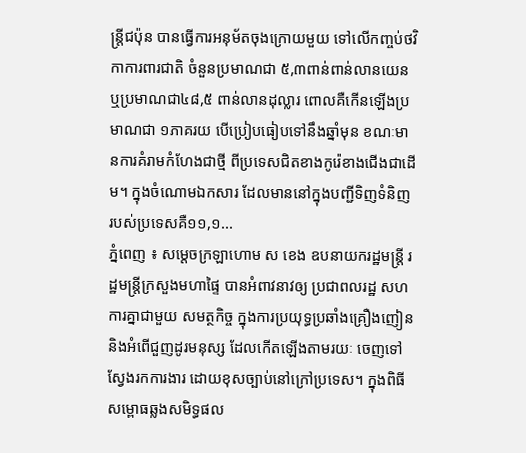ន្រ្តីជប៉ុន បានធ្វើការអនុម័តចុងក្រោយមួយ ទៅលើកញ្ចប់ថវិកាការពារជាតិ ចំនួនប្រមាណជា ៥,៣ពាន់ពាន់លានយេន ឬប្រមាណជា៤៨,៥ ពាន់លានដុល្លារ ពោលគឺកើនឡើងប្រមាណជា ១ភាគរយ បើប្រៀបធៀបទៅនឹងឆ្នាំមុន ខណៈមានការគំរាមកំហែងជាថ្មី ពីប្រទេសជិតខាងកូរ៉េខាងជើងជាដើម។ ក្នុងចំណោមឯកសារ ដែលមាននៅក្នុងបញ្ជីទិញទំនិញ របស់ប្រទេសគឺ១១,១...
ភ្នំពេញ ៖ សម្ដេចក្រឡាហោម ស ខេង ឧបនាយករដ្ឋមន្ដ្រី រដ្ឋមន្ដ្រីក្រសួងមហាផ្ទៃ បានអំពាវនាវឲ្យ ប្រជាពលរដ្ឋ សហការគ្នាជាមួយ សមត្ថកិច្ច ក្នុងការប្រយុទ្ធប្រឆាំងគ្រឿងញៀន និងអំពើជួញដូរមនុស្ស ដែលកើតឡើងតាមរយៈ ចេញទៅស្វែងរកការងារ ដោយខុសច្បាប់នៅក្រៅប្រទេស។ ក្នុងពិធីសម្ពោធឆ្លងសមិទ្ធផល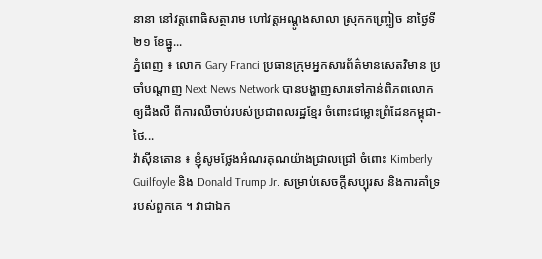នានា នៅវត្តពោធិសត្ថារាម ហៅវត្តអណ្ដូងសាលា ស្រុកកញ្ច្រៀច នាថ្ងៃទី២១ ខែធ្នូ...
ភ្នំពេញ ៖ លោក Gary Franci ប្រធានក្រុមអ្នកសារព័ត៌មានសេតវិមាន ប្រចាំបណ្តាញ Next News Network បានបង្ហាញសារទៅកាន់ពិភពលោក ឲ្យដឹងលឺ ពីការឈឺចាប់របស់ប្រជាពលរដ្ឋខ្មែរ ចំពោះជម្លោះព្រំដែនកម្ពុជា-ថៃ...
វ៉ាស៊ីនតោន ៖ ខ្ញុំសូមថ្លែងអំណរគុណយ៉ាងជ្រាលជ្រៅ ចំពោះ Kimberly Guilfoyle និង Donald Trump Jr. សម្រាប់សេចក្តីសប្បុរស និងការគាំទ្ររបស់ពួកគេ ។ វាជាឯក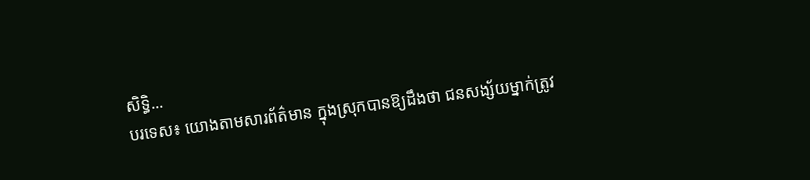សិទ្ធិ...
បរទេស៖ យោងតាមសារព័ត៌មាន ក្នុងស្រុកបានឱ្យដឹងថា ជនសង្ស័យម្នាក់ត្រូវ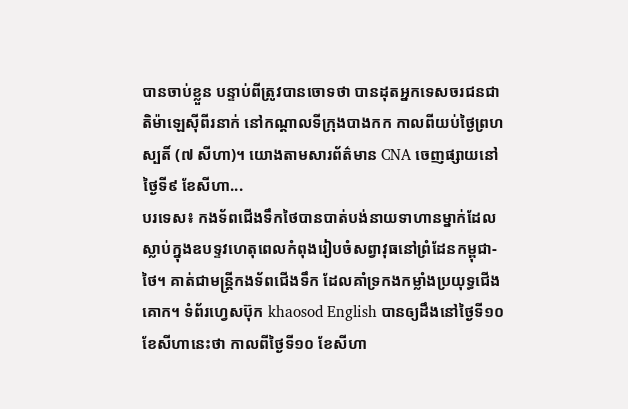បានចាប់ខ្លួន បន្ទាប់ពីត្រូវបានចោទថា បានដុតអ្នកទេសចរជនជាតិម៉ាឡេស៊ីពីរនាក់ នៅកណ្តាលទីក្រុងបាងកក កាលពីយប់ថ្ងៃព្រហស្បតិ៍ (៧ សីហា)។ យោងតាមសារព័ត៌មាន CNA ចេញផ្សាយនៅថ្ងៃទី៩ ខែសីហា...
បរទេស៖ កងទ័ពជើងទឹកថៃបានបាត់បង់នាយទាហានម្នាក់ដែលស្លាប់ក្នុងឧបទ្ទវហេតុពេលកំពុងរៀបចំសព្វាវុធនៅព្រំដែនកម្ពុជា-ថៃ។ គាត់ជាមន្ត្រីកងទ័ពជើងទឹក ដែលគាំទ្រកងកម្លាំងប្រយុទ្ធជើងគោក។ ទំព័រហ្វេសប៊ុក khaosod English បានឲ្យដឹងនៅថ្ងៃទី១០ ខែសីហានេះថា កាលពីថ្ងៃទី១០ ខែសីហា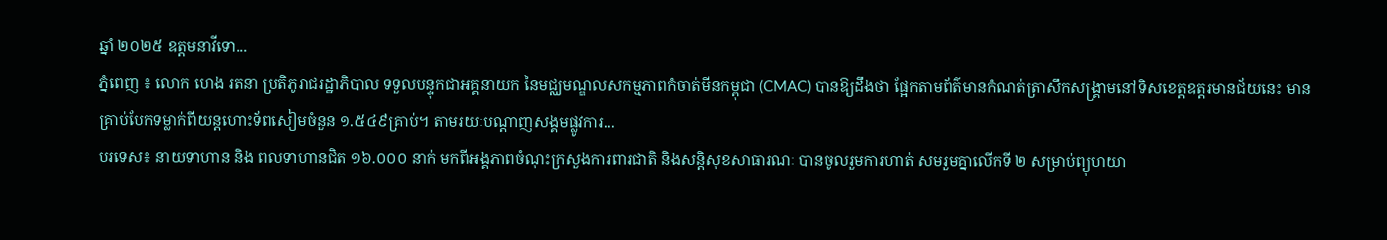ឆ្នាំ ២០២៥ ឧត្តមនាវីទោ...
ភ្នំពេញ ៖ លោក ហេង រតនា ប្រតិភូរាជរដ្ឋាភិបាល ទទួលបន្ទុកជាអគ្គនាយក នៃមជ្ឈមណ្ឌលសកម្មភាពកំចាត់មីនកម្ពុជា (CMAC) បានឱ្យដឹងថា ផ្អែកតាមព័ត៌មានកំណត់ត្រាសឹកសង្គ្រាមនៅទិសខេត្តឧត្តរមានជ័យនេះ មានគ្រាប់បែកទម្លាក់ពីយន្តហោះទ័ពសៀមចំនួន ១.៥៤៩គ្រាប់។ តាមរយៈបណ្ដាញសង្គមផ្លូវការ...
បរទេស៖ នាយទាហាន និង ពលទាហានជិត ១៦.០០០ នាក់ មកពីអង្គភាពចំណុះក្រសួងការពារជាតិ និងសន្តិសុខសាធារណៈ បានចូលរួមការហាត់ សមរួមគ្នាលើកទី ២ សម្រាប់ព្យុហយា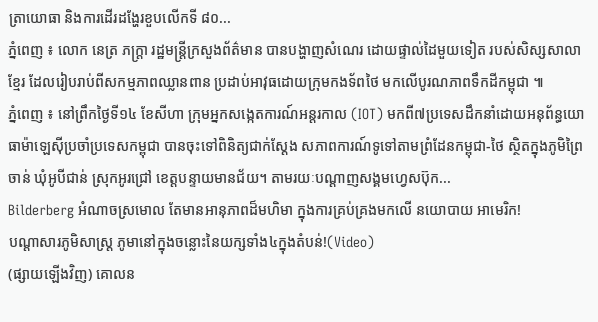ត្រាយោធា និងការដើរដង្ហែរខួបលើកទី ៨០...
ភ្នំពេញ ៖ លោក នេត្រ ភក្រ្តា រដ្ឋមន្រ្តីក្រសួងព័ត៌មាន បានបង្ហាញសំណេរ ដោយផ្ទាល់ដៃមួយទៀត របស់សិស្សសាលាខ្មែរ ដែលរៀបរាប់ពីសកម្មភាពឈ្លានពាន ប្រដាប់អាវុធដោយក្រុមកងទ័ពថៃ មកលើបូរណភាពទឹកដីកម្ពុជា ៕
ភ្នំពេញ ៖ នៅព្រឹកថ្ងៃទី១៤ ខែសីហា ក្រុមអ្នកសង្កេតការណ៍អន្តរកាល (IOT) មកពី៧ប្រទេសដឹកនាំដោយអនុព័ន្ធយោធាម៉ាឡេស៊ីប្រចាំប្រទេសកម្ពុជា បានចុះទៅពិនិត្យជាក់ស្តែង សភាពការណ៍ទូទៅតាមព្រំដែនកម្ពុជា-ថៃ ស្ថិតក្នុងភូមិព្រៃចាន់ ឃុំអូបីជាន់ ស្រុកអូរជ្រៅ ខេត្តបន្ទាយមានជ័យ។ តាមរយៈបណ្ដាញសង្គមហ្វេសប៊ុក...
Bilderberg អំណាចស្រមោល តែមានអានុភាពដ៏មហិមា ក្នុងការគ្រប់គ្រងមកលើ នយោបាយ អាមេរិក!
បណ្ដាសារភូមិសាស្រ្ត ភូមានៅក្នុងចន្លោះនៃយក្សទាំង៤ក្នុងតំបន់!(Video)
(ផ្សាយឡើងវិញ) គោលន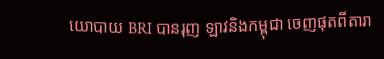យោបាយ BRI បានរុញ ឡាវនិងកម្ពុជា ចេញផុតពីតារា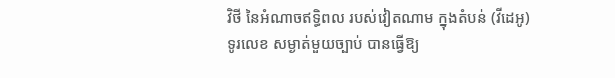វិថី នៃអំណាចឥទ្ធិពល របស់វៀតណាម ក្នុងតំបន់ (វីដេអូ)
ទូរលេខ សម្ងាត់មួយច្បាប់ បានធ្វើឱ្យ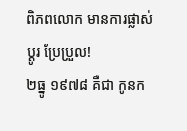ពិភពលោក មានការផ្លាស់ប្ដូរ ប្រែប្រួល!
២ធ្នូ ១៩៧៨ គឺជា កូនក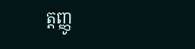ត្តញ្ញូ